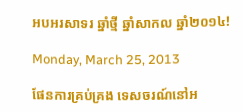អបអរសាទរ ឆ្នាំថ្មី ឆ្នាំសាកល ឆ្នាំ២០១៤!

Monday, March 25, 2013

ផែនការគ្រប់គ្រង ទេសចរណ៍នៅអ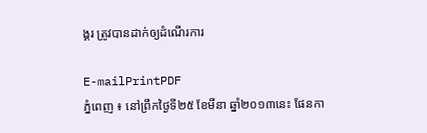ង្គរ ត្រូវបានដាក់ឲ្យដំណើរការ

E-mailPrintPDF
ភ្នំពេញ ៖ នៅព្រឹកថ្ងៃទី២៥ ខែមីនា ឆ្នាំ២០១៣នេះ ផែនកា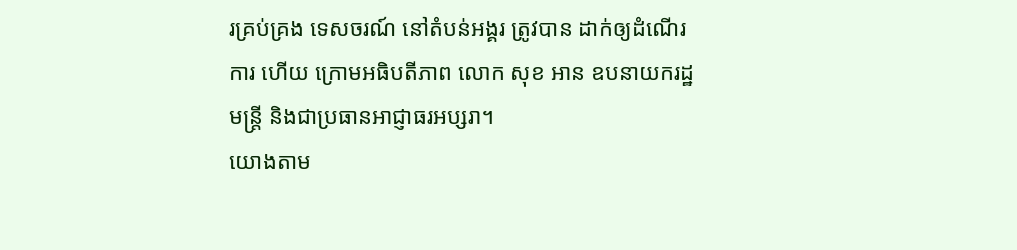រគ្រប់គ្រង ទេសចរណ៍ នៅតំបន់អង្គរ ត្រូវបាន ដាក់ឲ្យដំណើរការ ហើយ ក្រោមអធិបតីភាព លោក សុខ អាន ឧបនាយករដ្ឋមន្រ្តី និងជាប្រធានអាជ្ញាធរអប្សរា។
យោងតាម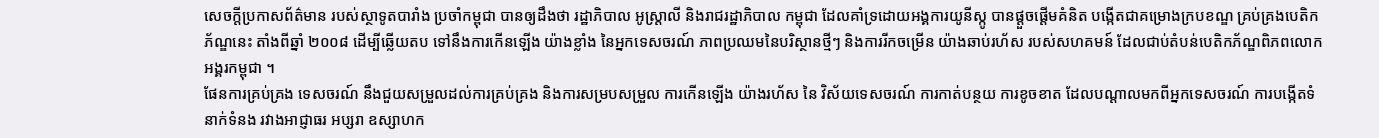សេចក្តីប្រកាសព័ត៌មាន របស់ស្ថាទូតបារាំង ប្រចាំកម្ពុជា បានឲ្យដឹងថា រដ្ឋាភិបាល អូស្រ្តាលី និងរាជរដ្ឋាភិបាល កម្ពុជា ដែលគាំទ្រដោយអង្គការយូនីស្កូ បានផ្តួចផ្តើមគំនិត បង្កើតជាគម្រោងក្របខណ្ឌ គ្រប់គ្រងបេតិកភ័ណ្ឌនេះ តាំងពីឆ្នាំ ២០០៨ ដើម្បីឆ្លើយតប ទៅនឹងការកើនឡើង យ៉ាងខ្លាំង នៃអ្នកទេសចរណ៍ ភាពប្រឈមនៃបរិស្ថានថ្មីៗ និងការរីកចម្រើន យ៉ាងឆាប់រហ័ស របស់សហគមន៍ ដែលជាប់តំបន់បេតិកភ័ណ្ឌពិភពលោក អង្គរកម្ពុជា ។
ផែនការគ្រប់គ្រង ទេសចរណ៍ នឹងជួយសម្រួលដល់ការគ្រប់គ្រង និងការសម្របសម្រួល ការកើនឡើង យ៉ាងរហ័ស នៃ វិស័យទេសចរណ៍ ការកាត់បន្ថយ ការខូចខាត ដែលបណ្តាលមកពីអ្នកទេសចរណ៍ ការបង្កើតទំនាក់ទំនង រវាងអាជ្ញាធរ អប្សរា ឧស្សាហក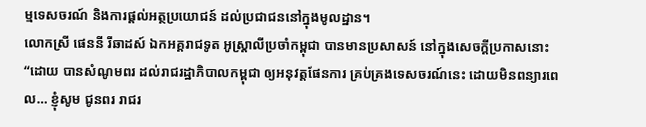ម្មទេសចរណ៍ និងការផ្តល់អត្ថប្រយោជន៍ ដល់ប្រជាជននៅក្នុងមូលដ្ឋាន។
លោកស្រី ផេននី រីឆាដស៍ ឯកអគ្គរាជទូត អូស្រ្តាលីប្រចាំកម្ពុជា បានមានប្រសាសន៍ នៅក្នុងសេចក្តីប្រកាសនោះ “ដោយ បានសំណូមពរ ដល់រាជរដ្ឋាភិបាលកម្ពុជា ឲ្យអនុវត្តផែនការ គ្រប់គ្រងទេសចរណ៍នេះ ដោយមិនពន្យារពេល… ខ្ញុំសូម ជូនពរ រាជរ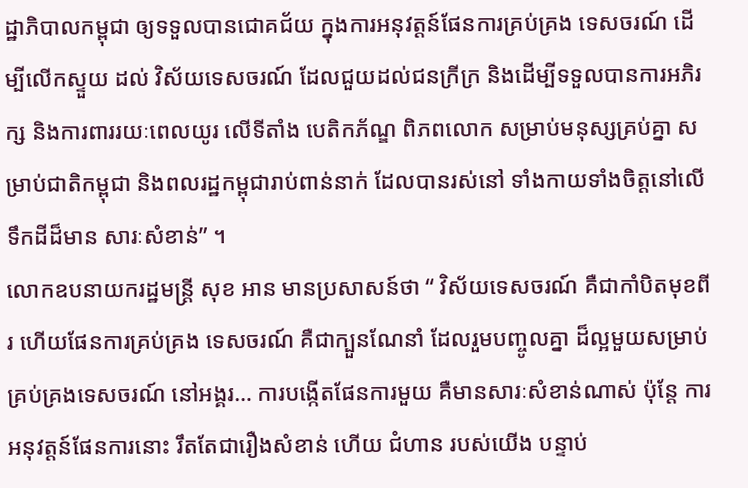ដ្ឋាភិបាលកម្ពុជា ឲ្យទទួលបានជោគជ័យ ក្នុងការអនុវត្តន៍ផែនការគ្រប់គ្រង ទេសចរណ៍ ដើម្បីលើកស្ទួយ ដល់ វិស័យទេសចរណ៍ ដែលជួយដល់ជនក្រីក្រ និងដើម្បីទទួលបានការអភិរក្ស និងការពាររយៈពេលយូរ លើទីតាំង បេតិកភ័ណ្ឌ ពិភពលោក សម្រាប់មនុស្សគ្រប់គ្នា សម្រាប់ជាតិកម្ពុជា និងពលរដ្ឋកម្ពុជារាប់ពាន់នាក់ ដែលបានរស់នៅ ទាំងកាយទាំងចិត្តនៅលើទឹកដីដ៏មាន សារៈសំខាន់” ។
លោកឧបនាយករដ្ឋមន្រ្តី សុខ អាន មានប្រសាសន៍ថា “ វិស័យទេសចរណ៍ គឺជាកាំបិតមុខពីរ ហើយផែនការគ្រប់គ្រង ទេសចរណ៍ គឺជាក្បួនណែនាំ ដែលរួមបញ្ចូលគ្នា ដ៏ល្អមួយសម្រាប់គ្រប់គ្រងទេសចរណ៍ នៅអង្គរ… ការបង្កើតផែនការមួយ គឺមានសារៈសំខាន់ណាស់ ប៉ុន្តែ ការអនុវត្តន៍ផែនការនោះ រឹតតែជារឿងសំខាន់ ហើយ ជំហាន របស់យើង បន្ទាប់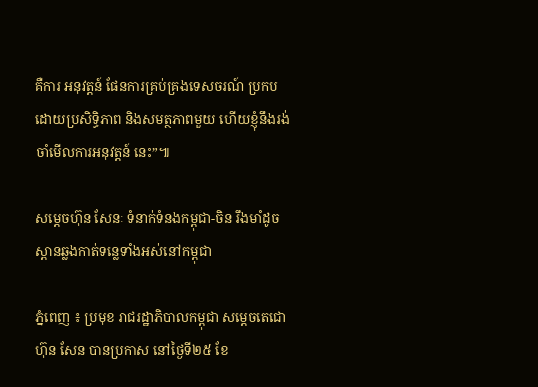គឺការ អនុវត្តន៍ ផែនការគ្រប់គ្រងទេសចរណ៍ ប្រកបដោយប្រសិទ្ធិភាព និងសមត្ថភាពមួយ ហើយខ្ញុំនឹងរង់ចាំមើលការអនុវត្តន៍ នេះ”៕

សម្តេចហ៊ុន សែនៈ ទំនាក់ទំនងកម្ពុជា-ចិន រឹងមាំដូចស្ពានឆ្លងកាត់ទន្លេទាំងអស់នៅកម្ពុជា

ភ្នំពេញ ៖ ប្រមុខ រាជរដ្ឋាភិបាលកម្ពុជា សម្តេចតេជោ ហ៊ុន សែន បានប្រកាស នៅថ្ងៃទី២៥ ខែ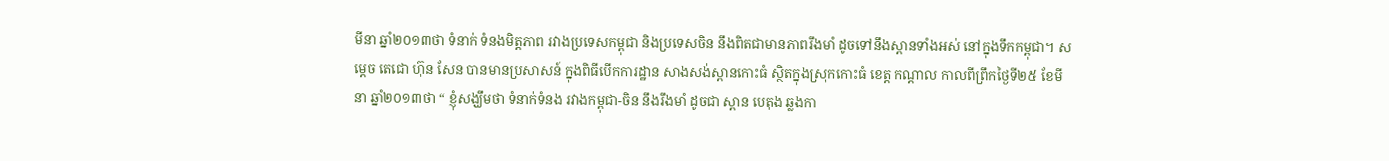មីនា ឆ្នាំ២០១៣ថា ទំនាក់ ទំនងមិត្តភាព រវាងប្រទេសកម្ពុជា និងប្រទេសចិន នឹងពិតជាមានភាពរឹងមាំ ដូចទៅនឹងស្ពានទាំងអស់ នៅក្នុងទឹកកម្ពុជា។ សម្តេច តេជោ ហ៊ុន សែន បានមានប្រសាសន៍ ក្នុងពិធីបើកការដ្ឋាន សាងសង់ស្ពានកោះធំ ស្ថិតក្នុងស្រុកកោះធំ ខេត្ដ កណ្ដាល កាលពីព្រឹកថ្ងៃទី២៥ ខែមីនា ឆ្នាំ២០១៣ថា “ ខ្ញុំសង្ឃឹមថា ទំនាក់ទំនង រវាងកម្ពុជា-ចិន នឹងរឹងមាំ ដូចជា ស្ពាន បេតុង ឆ្លងកា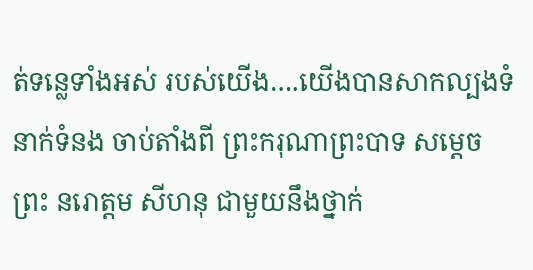ត់ទន្លេទាំងអស់ របស់យើង….យើងបានសាកល្បងទំនាក់ទំនង ចាប់តាំងពី ព្រះករុណាព្រះបាទ សម្តេច ព្រះ នរោត្តម សីហនុ ជាមួយនឹងថ្នាក់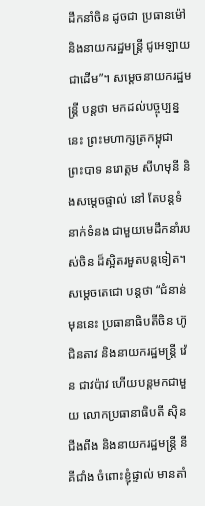ដឹកនាំចិន ដូចជា ប្រធានម៉ៅ និងនាយករដ្ឋមន្រ្តី ជូអេឡាយ ជាដើម”។ សម្តេចនាយករដ្ឋមន្រ្តី បន្តថា មកដល់បច្ចុប្បន្ននេះ ព្រះមហាក្សត្រកម្ពុជា ព្រះបាទ នរោត្តម សីហមុនី និងសម្តេចផ្ទាល់ នៅ តែបន្តទំនាក់ទំនង ជាមួយមេដឹកនាំរបស់ចិន ដ៏ស្អិតរមួតបន្តទៀត។ សម្តេចតេជោ បន្តថា “ជំនាន់មុននេះ ប្រធានាធិបតីចិន ហ៊ូ ជិនតាវ និងនាយករដ្ឋមន្រ្តី វ៉េន ជាវប៉ាវ ហើយបន្តមកជាមួយ លោកប្រធានាធិបតី ស៊ិន ជីងពីង និងនាយករដ្ឋមន្រ្តី នី គីជាំង ចំពោះខ្ញុំផ្ទាល់ មានតាំ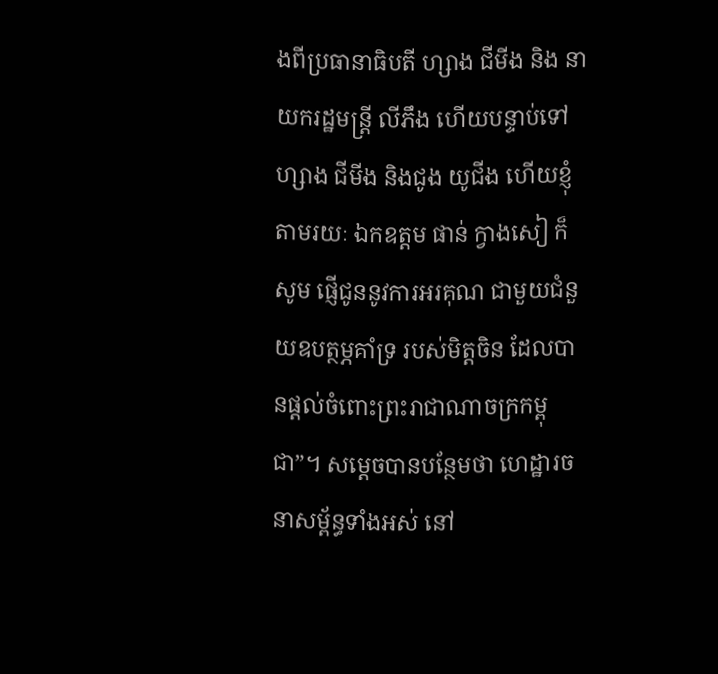ងពីប្រធានាធិបតី ហ្សាង ជីមីង និង នាយករដ្ឋមន្រ្តី លីភឹង ហើយបន្ទាប់ទៅ ហ្សាង ជីមីង និងជូង យូជីង ហើយខ្ញុំតាមរយៈ ឯកឧត្តម ផាន់ ក្វាងសៀ ក៏សូម ផ្ញើជូននូវការអរគុណ ជាមួយជំនួយឧបត្ថម្ភគាំទ្រ របស់មិត្តចិន ដែលបានផ្តល់ចំពោះព្រះរាជាណាចក្រកម្ពុជា”។ សម្តេចបានបន្ថែមថា ហេដ្ឋារចនាសម្ព័ន្ធទាំងអស់ នៅ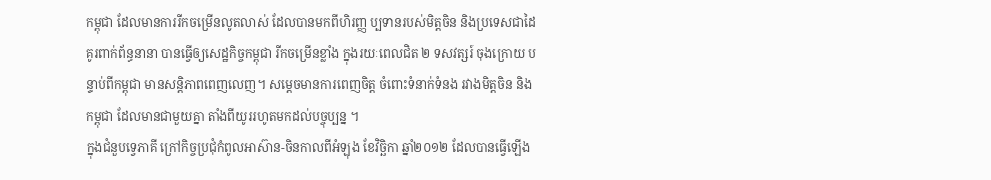កម្ពុជា ដែលមានការរីកចម្រើនលូតលាស់ ដែលបានមកពីហិរញ្ញ ប្បទានរបស់មិត្តចិន និងប្រទេសជាដៃគូរពាក់ព័ន្ធនានា បានធ្វើឲ្យសេដ្ឋកិច្ចកម្ពុជា រីកចម្រើនខ្លាំង ក្នុងរយៈពេលជិត ២ ទសវត្សរ៍ ចុងក្រោយ បន្ទាប់ពីកម្ពុជា មានសន្តិភាពពេញលេញ។ សម្តេចមានការពេញចិត្ត ចំពោះទំនាក់ទំនង រវាងមិត្តចិន និងកម្ពុជា ដែលមានជាមួយគ្នា តាំងពីយូររហូតមកដល់បច្ចុប្បន្ន ។
ក្នុងជំនួបទ្វេភាគី ក្រៅកិច្ចប្រជុំកំពូលអាស៊ាន-ចិនកាលពីអំឡុង ខែវិច្ឆិកា ឆ្នាំ២០១២ ដែលបានធ្វើឡើង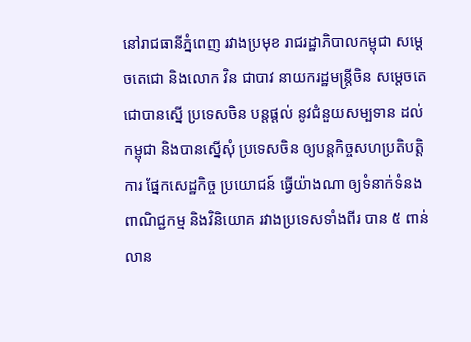នៅរាជធានីភ្នំពេញ រវាងប្រមុខ រាជរដ្ឋាភិបាលកម្ពុជា សម្តេចតេជោ និងលោក វិន ជាបាវ នាយករដ្ឋមន្ត្រីចិន សម្តេចតេជោបានស្នើ ប្រទេសចិន បន្តផ្តល់ នូវជំនួយសម្បទាន ដល់កម្ពុជា និងបានស្នើសុំ ប្រទេសចិន ឲ្យបន្តកិច្ចសហប្រតិបត្តិការ ផ្នែកសេដ្ឋកិច្ច ប្រយោជន៍ ធ្វើយ៉ាងណា ឲ្យទំនាក់ទំនងពាណិជ្ជកម្ម និងវិនិយោគ រវាងប្រទេសទាំងពីរ បាន ៥ ពាន់លាន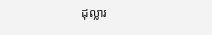ដុល្លារ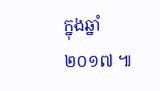ក្នុងឆ្នាំ២០១៧ ៕